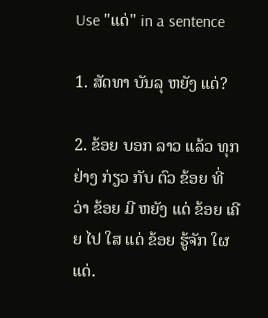Use "ແດ່" in a sentence

1. ສັດທາ ບັນລຸ ຫຍັງ ແດ່?

2. ຂ້ອຍ ບອກ ລາວ ແລ້ວ ທຸກ ຢ່າງ ກ່ຽວ ກັບ ຕົວ ຂ້ອຍ ທີ່ ວ່າ ຂ້ອຍ ມີ ຫຍັງ ແດ່ ຂ້ອຍ ເຄີຍ ໄປ ໃສ ແດ່ ຂ້ອຍ ຮູ້ຈັກ ໃຜ ແດ່.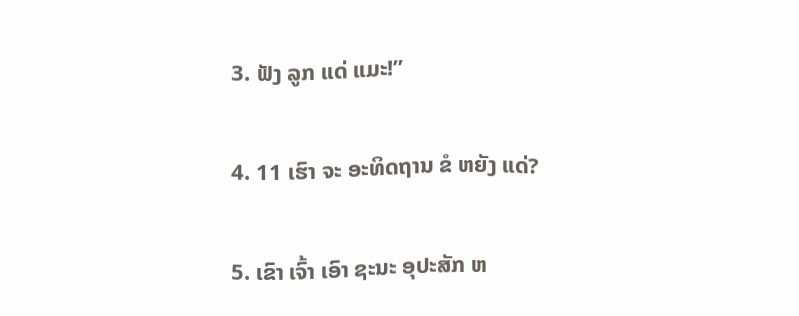3. ຟັງ ລູກ ແດ່ ແມະ!”

4. 11 ເຮົາ ຈະ ອະທິດຖານ ຂໍ ຫຍັງ ແດ່?

5. ເຂົາ ເຈົ້າ ເອົາ ຊະນະ ອຸປະສັກ ຫ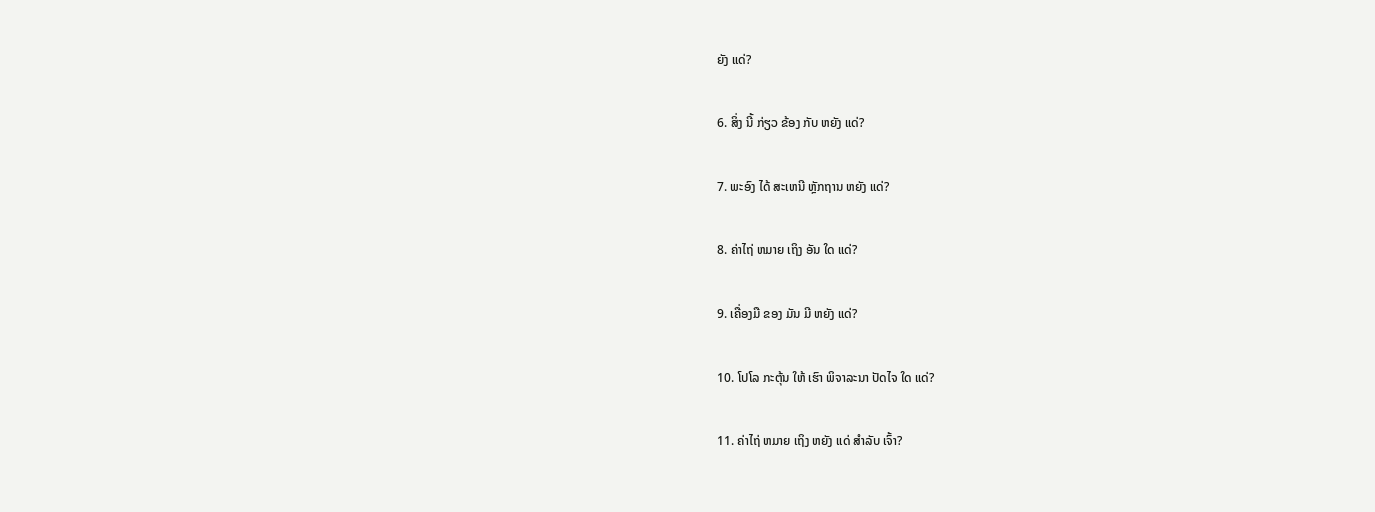ຍັງ ແດ່?

6. ສິ່ງ ນີ້ ກ່ຽວ ຂ້ອງ ກັບ ຫຍັງ ແດ່?

7. ພະອົງ ໄດ້ ສະເຫນີ ຫຼັກຖານ ຫຍັງ ແດ່?

8. ຄ່າໄຖ່ ຫມາຍ ເຖິງ ອັນ ໃດ ແດ່?

9. ເຄື່ອງມື ຂອງ ມັນ ມີ ຫຍັງ ແດ່?

10. ໂປໂລ ກະຕຸ້ນ ໃຫ້ ເຮົາ ພິຈາລະນາ ປັດໄຈ ໃດ ແດ່?

11. ຄ່າໄຖ່ ຫມາຍ ເຖິງ ຫຍັງ ແດ່ ສໍາລັບ ເຈົ້າ?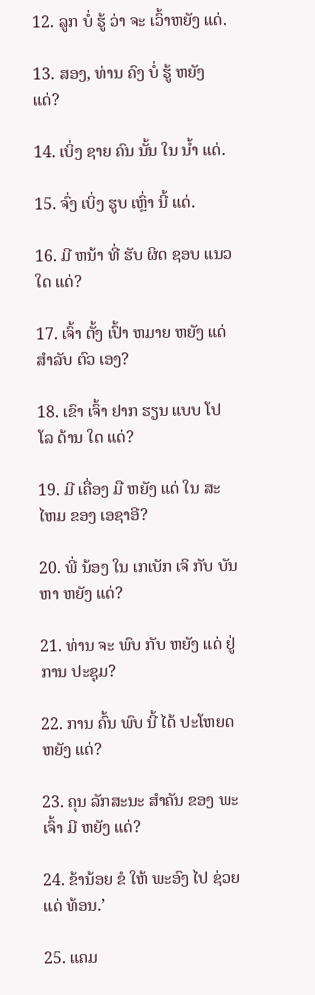12. ລູກ ບໍ່ ຮູ້ ວ່າ ຈະ ເວົ້າຫຍັງ ແດ່.

13. ສອງ, ທ່ານ ຄົງ ບໍ່ ຮູ້ ຫຍັງ ແດ່?

14. ເບິ່ງ ຊາຍ ຄົນ ນັ້ນ ໃນ ນໍ້າ ແດ່.

15. ຈົ່ງ ເບິ່ງ ຮູບ ເຫຼົ່າ ນີ້ ແດ່.

16. ມີ ຫນ້າ ທີ່ ຮັບ ຜິດ ຊອບ ແນວ ໃດ ແດ່?

17. ເຈົ້າ ຕັ້ງ ເປົ້າ ຫມາຍ ຫຍັງ ແດ່ ສໍາລັບ ຕົວ ເອງ?

18. ເຂົາ ເຈົ້າ ຢາກ ຮຽນ ແບບ ໂປໂລ ດ້ານ ໃດ ແດ່?

19. ມີ ເຄື່ອງ ມື ຫຍັງ ແດ່ ໃນ ສະໄຫມ ຂອງ ເອຊາອີ?

20. ພີ່ ນ້ອງ ໃນ ເກເບັກ ເຈິ ກັບ ບັນຫາ ຫຍັງ ແດ່?

21. ທ່ານ ຈະ ພົບ ກັບ ຫຍັງ ແດ່ ຢູ່ ການ ປະຊຸມ?

22. ການ ຄົ້ນ ພົບ ນີ້ ໄດ້ ປະໂຫຍດ ຫຍັງ ແດ່?

23. ຄຸນ ລັກສະນະ ສໍາຄັນ ຂອງ ພະເຈົ້າ ມີ ຫຍັງ ແດ່?

24. ຂ້ານ້ອຍ ຂໍ ໃຫ້ ພະອົງ ໄປ ຊ່ວຍ ແດ່ ທ້ອນ.’

25. ແຄມ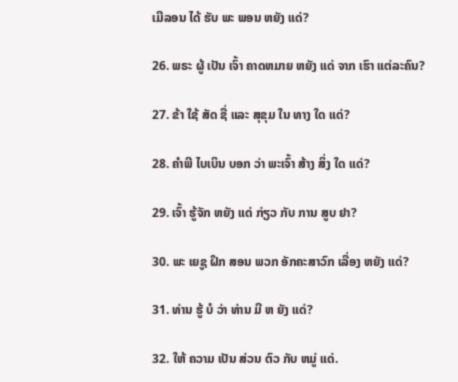ເມີລອນ ໄດ້ ຮັບ ພະ ພອນ ຫຍັງ ແດ່?

26. ພຣະ ຜູ້ ເປັນ ເຈົ້າ ຄາດຫມາຍ ຫຍັງ ແດ່ ຈາກ ເຮົາ ແຕ່ລະຄົນ?

27. ຂ້າ ໃຊ້ ສັດ ຊື່ ແລະ ສຸຂຸມ ໃນ ທາງ ໃດ ແດ່?

28. ຄໍາພີ ໄບເບິນ ບອກ ວ່າ ພະເຈົ້າ ສ້າງ ສິ່ງ ໃດ ແດ່?

29. ເຈົ້າ ຮູ້ຈັກ ຫຍັງ ແດ່ ກ່ຽວ ກັບ ການ ສູບ ຢາ?

30. ພະ ເຍຊູ ຝຶກ ສອນ ພວກ ອັກຄະສາວົກ ເລື່ອງ ຫຍັງ ແດ່?

31. ທ່ານ ຮູ້ ບໍ ວ່າ ທ່ານ ມີ ຫ ຍັງ ແດ່?

32. ໃຫ້ ຄວາມ ເປັນ ສ່ວນ ຕົວ ກັບ ຫມູ່ ແດ່.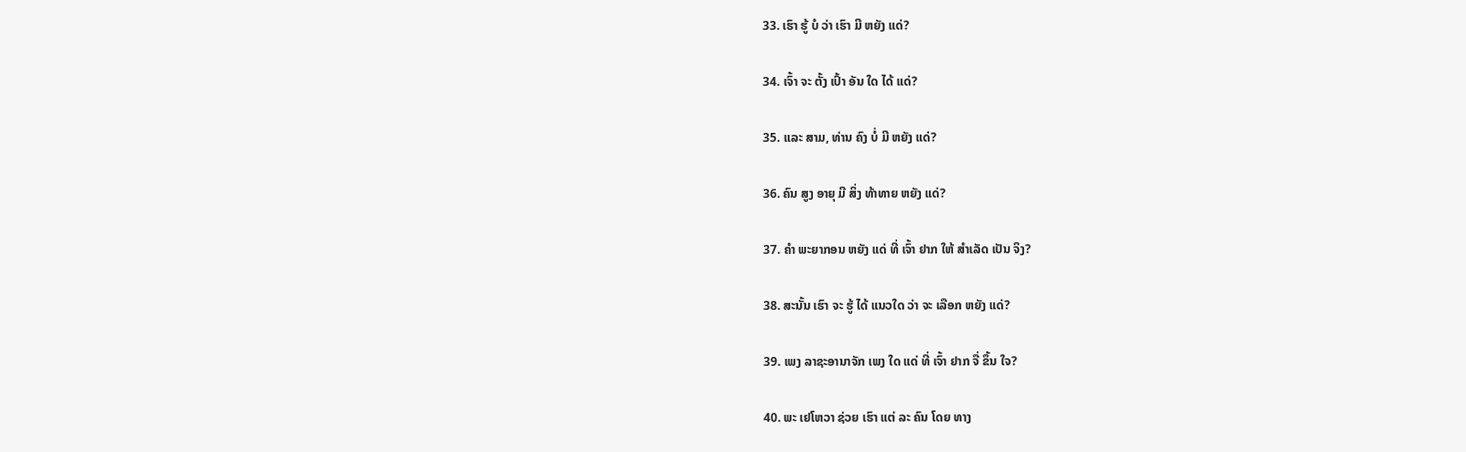33. ເຮົາ ຮູ້ ບໍ ວ່າ ເຮົາ ມີ ຫຍັງ ແດ່?

34. ເຈົ້າ ຈະ ຕັ້ງ ເປົ້າ ອັນ ໃດ ໄດ້ ແດ່?

35. ແລະ ສາມ, ທ່ານ ຄົງ ບໍ່ ມີ ຫຍັງ ແດ່?

36. ຄົນ ສູງ ອາຍຸ ມີ ສິ່ງ ທ້າທາຍ ຫຍັງ ແດ່?

37. ຄໍາ ພະຍາກອນ ຫຍັງ ແດ່ ທີ່ ເຈົ້າ ຢາກ ໃຫ້ ສໍາເລັດ ເປັນ ຈິງ?

38. ສະນັ້ນ ເຮົາ ຈະ ຮູ້ ໄດ້ ແນວໃດ ວ່າ ຈະ ເລືອກ ຫຍັງ ແດ່?

39. ເພງ ລາຊະອານາຈັກ ເພງ ໃດ ແດ່ ທີ່ ເຈົ້າ ຢາກ ຈື່ ຂຶ້ນ ໃຈ?

40. ພະ ເຢໂຫວາ ຊ່ວຍ ເຮົາ ແຕ່ ລະ ຄົນ ໂດຍ ທາງ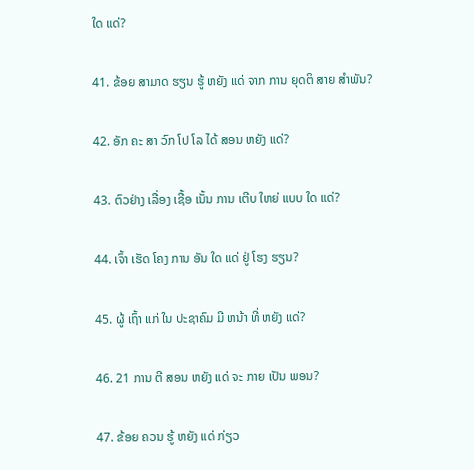ໃດ ແດ່?

41. ຂ້ອຍ ສາມາດ ຮຽນ ຮູ້ ຫຍັງ ແດ່ ຈາກ ການ ຍຸດຕິ ສາຍ ສໍາພັນ?

42. ອັກ ຄະ ສາ ວົກ ໂປ ໂລ ໄດ້ ສອນ ຫຍັງ ແດ່?

43. ຕົວຢ່າງ ເລື່ອງ ເຊື້ອ ເນັ້ນ ການ ເຕີບ ໃຫຍ່ ແບບ ໃດ ແດ່?

44. ເຈົ້າ ເຮັດ ໂຄງ ການ ອັນ ໃດ ແດ່ ຢູ່ ໂຮງ ຮຽນ?

45. ຜູ້ ເຖົ້າ ແກ່ ໃນ ປະຊາຄົມ ມີ ຫນ້າ ທີ່ ຫຍັງ ແດ່?

46. 21 ການ ຕີ ສອນ ຫຍັງ ແດ່ ຈະ ກາຍ ເປັນ ພອນ?

47. ຂ້ອຍ ຄວນ ຮູ້ ຫຍັງ ແດ່ ກ່ຽວ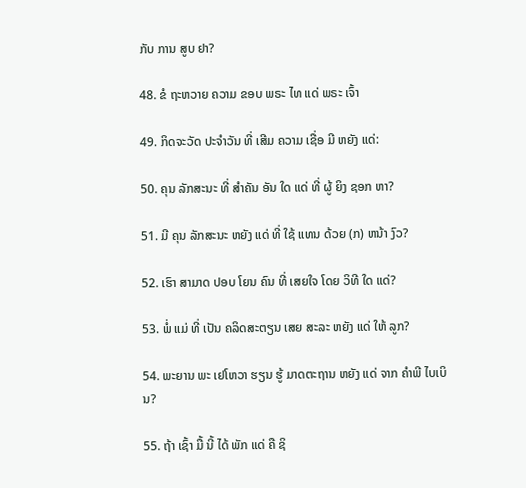ກັບ ການ ສູບ ຢາ?

48. ຂໍ ຖະຫວາຍ ຄວາມ ຂອບ ພຣະ ໄທ ແດ່ ພຣະ ເຈົ້າ

49. ກິດຈະວັດ ປະຈໍາວັນ ທີ່ ເສີມ ຄວາມ ເຊື່ອ ມີ ຫຍັງ ແດ່:

50. ຄຸນ ລັກສະນະ ທີ່ ສໍາຄັນ ອັນ ໃດ ແດ່ ທີ່ ຜູ້ ຍິງ ຊອກ ຫາ?

51. ມີ ຄຸນ ລັກສະນະ ຫຍັງ ແດ່ ທີ່ ໃຊ້ ແທນ ດ້ວຍ (ກ) ຫນ້າ ງົວ?

52. ເຮົາ ສາມາດ ປອບ ໂຍນ ຄົນ ທີ່ ເສຍໃຈ ໂດຍ ວິທີ ໃດ ແດ່?

53. ພໍ່ ແມ່ ທີ່ ເປັນ ຄລິດສະຕຽນ ເສຍ ສະລະ ຫຍັງ ແດ່ ໃຫ້ ລູກ?

54. ພະຍານ ພະ ເຢໂຫວາ ຮຽນ ຮູ້ ມາດຕະຖານ ຫຍັງ ແດ່ ຈາກ ຄໍາພີ ໄບເບິນ?

55. ຖ້າ ເຊົ້າ ມື້ ນີ້ ໄດ້ ພັກ ແດ່ ຄື ຊິ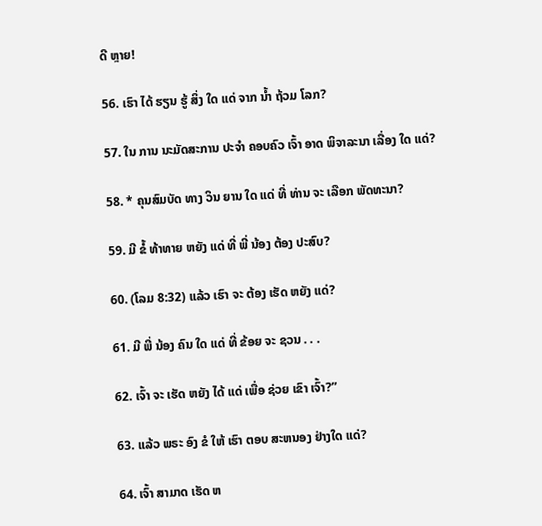ດີ ຫຼາຍ!

56. ເຮົາ ໄດ້ ຮຽນ ຮູ້ ສິ່ງ ໃດ ແດ່ ຈາກ ນໍ້າ ຖ້ວມ ໂລກ?

57. ໃນ ການ ນະມັດສະການ ປະຈໍາ ຄອບຄົວ ເຈົ້າ ອາດ ພິຈາລະນາ ເລື່ອງ ໃດ ແດ່?

58. * ຄຸນສົມບັດ ທາງ ວິນ ຍານ ໃດ ແດ່ ທີ່ ທ່ານ ຈະ ເລືອກ ພັດທະນາ?

59. ມີ ຂໍ້ ທ້າທາຍ ຫຍັງ ແດ່ ທີ່ ພີ່ ນ້ອງ ຕ້ອງ ປະສົບ?

60. (ໂລມ 8:32) ແລ້ວ ເຮົາ ຈະ ຕ້ອງ ເຮັດ ຫຍັງ ແດ່?

61. ມີ ພີ່ ນ້ອງ ຄົນ ໃດ ແດ່ ທີ່ ຂ້ອຍ ຈະ ຊວນ . . .

62. ເຈົ້າ ຈະ ເຮັດ ຫຍັງ ໄດ້ ແດ່ ເພື່ອ ຊ່ວຍ ເຂົາ ເຈົ້າ?”

63. ແລ້ວ ພຣະ ອົງ ຂໍ ໃຫ້ ເຮົາ ຕອບ ສະຫນອງ ຢ່າງໃດ ແດ່?

64. ເຈົ້າ ສາມາດ ເຮັດ ຫ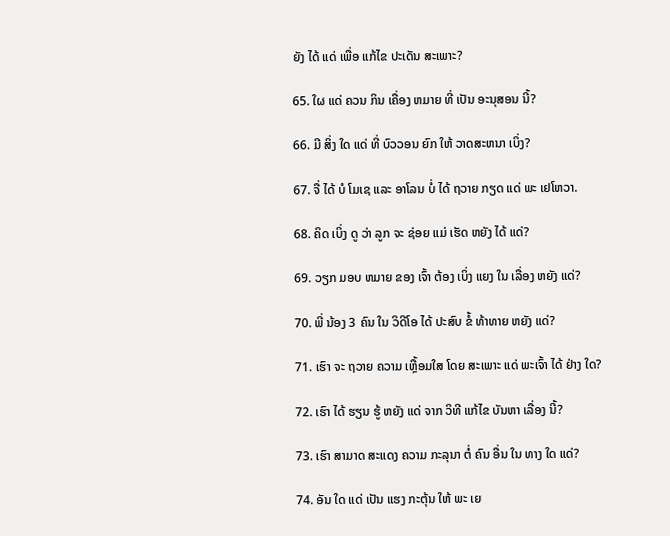ຍັງ ໄດ້ ແດ່ ເພື່ອ ແກ້ໄຂ ປະເດັນ ສະເພາະ?

65. ໃຜ ແດ່ ຄວນ ກິນ ເຄື່ອງ ຫມາຍ ທີ່ ເປັນ ອະນຸສອນ ນີ້?

66. ມີ ສິ່ງ ໃດ ແດ່ ທີ່ ບົວວອນ ຍົກ ໃຫ້ ວາດສະຫນາ ເບິ່ງ?

67. ຈື່ ໄດ້ ບໍ ໂມເຊ ແລະ ອາໂລນ ບໍ່ ໄດ້ ຖວາຍ ກຽດ ແດ່ ພະ ເຢໂຫວາ.

68. ຄິດ ເບິ່ງ ດູ ວ່າ ລູກ ຈະ ຊ່ອຍ ແມ່ ເຮັດ ຫຍັງ ໄດ້ ແດ່?

69. ວຽກ ມອບ ຫມາຍ ຂອງ ເຈົ້າ ຕ້ອງ ເບິ່ງ ແຍງ ໃນ ເລື່ອງ ຫຍັງ ແດ່?

70. ພີ່ ນ້ອງ 3 ຄົນ ໃນ ວິດີໂອ ໄດ້ ປະສົບ ຂໍ້ ທ້າທາຍ ຫຍັງ ແດ່?

71. ເຮົາ ຈະ ຖວາຍ ຄວາມ ເຫຼື້ອມໃສ ໂດຍ ສະເພາະ ແດ່ ພະເຈົ້າ ໄດ້ ຢ່າງ ໃດ?

72. ເຮົາ ໄດ້ ຮຽນ ຮູ້ ຫຍັງ ແດ່ ຈາກ ວິທີ ແກ້ໄຂ ບັນຫາ ເລື່ອງ ນີ້?

73. ເຮົາ ສາມາດ ສະແດງ ຄວາມ ກະລຸນາ ຕໍ່ ຄົນ ອື່ນ ໃນ ທາງ ໃດ ແດ່?

74. ອັນ ໃດ ແດ່ ເປັນ ແຮງ ກະຕຸ້ນ ໃຫ້ ພະ ເຍ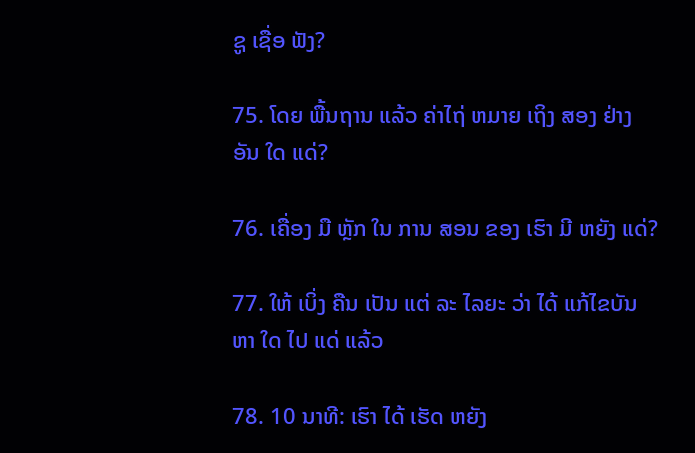ຊູ ເຊື່ອ ຟັງ?

75. ໂດຍ ພື້ນຖານ ແລ້ວ ຄ່າໄຖ່ ຫມາຍ ເຖິງ ສອງ ຢ່າງ ອັນ ໃດ ແດ່?

76. ເຄື່ອງ ມື ຫຼັກ ໃນ ການ ສອນ ຂອງ ເຮົາ ມີ ຫຍັງ ແດ່?

77. ໃຫ້ ເບິ່ງ ຄືນ ເປັນ ແຕ່ ລະ ໄລຍະ ວ່າ ໄດ້ ແກ້ໄຂບັນຫາ ໃດ ໄປ ແດ່ ແລ້ວ

78. 10 ນາທີ: ເຮົາ ໄດ້ ເຮັດ ຫຍັງ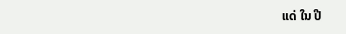ແດ່ ໃນ ປີ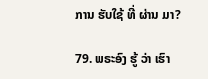ການ ຮັບໃຊ້ ທີ່ ຜ່ານ ມາ?

79. ພຣະອົງ ຮູ້ ວ່າ ເຮົາ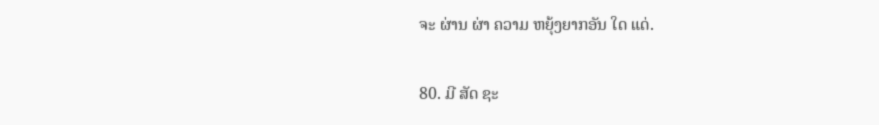ຈະ ຜ່ານ ຜ່າ ຄວາມ ຫຍຸ້ງຍາກອັນ ໃດ ແດ່.

80. ມີ ສັດ ຊະ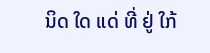ນິດ ໃດ ແດ່ ທີ່ ຢູ່ ໃກ້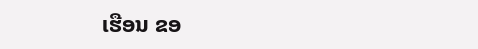ເຮືອນ ຂອ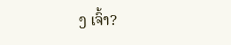ງ ເຈົ້າ?